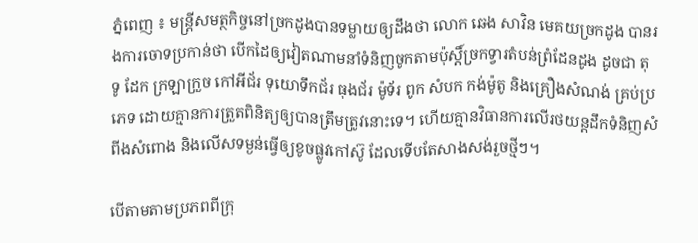ភ្នំពេញ ៖ មន្ត្រីសមត្ថកិច្ចនៅច្រកដូងបានទម្លាយឲ្យដឹងថា លោក ឆេង សាវិន មេគយច្រកដូង បានរងការចោទប្រកាន់ថា បើកដៃឲ្យវៀតណាមនាំទំនិញចូកតាមប៉ុស្តិ៍ច្រកទ្វារតំបន់ព្រំដែនដូង ដូចជា តុ ទូ ដែក ក្រឡាក្រួច កៅអីជ័រ ទុយោទឹកជ័រ ធុងជ័រ ម៉ូទ័រ ពូក សំបក កង់ម៉ូតូ និងគ្រឿងសំណង់ គ្រប់ប្រភេទ ដោយគ្មានការត្រួតពិនិត្យឲ្យបានត្រឹមត្រូវនោះទេ។ ហើយគ្មានវិធានការលើរថយន្តដឹកទំនិញសំពីងសំពោង និងលើសទម្ងន់ធ្វើឲ្យខូចផ្លូវកៅស៊ូ ដែលទើបតែសាងសង់រួចថ្មីៗ។

បើតាមតាមប្រភពពីក្រុ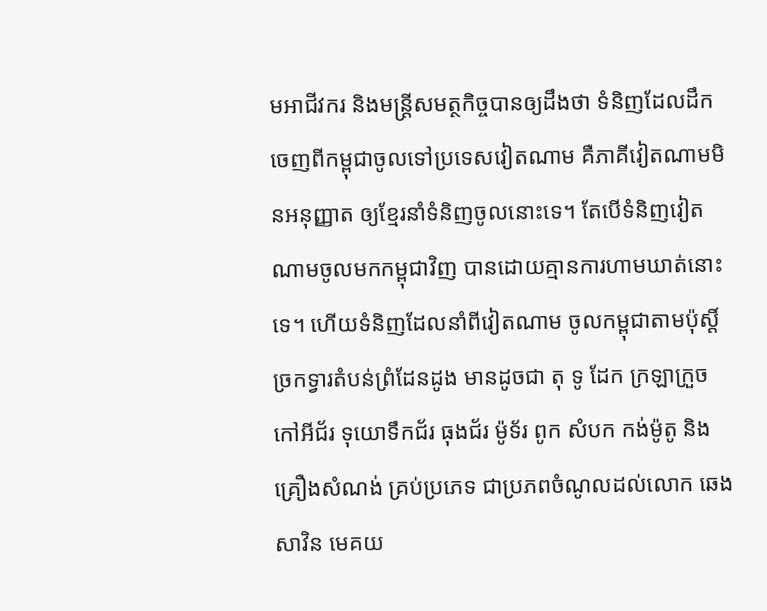មអាជីវករ និងមន្ត្រីសមត្ថកិច្ចបានឲ្យដឹងថា ទំនិញដែលដឹកចេញពីកម្ពុជាចូលទៅប្រទេសវៀតណាម គឺភាគីវៀតណាមមិនអនុញ្ញាត ឲ្យខ្មែរនាំទំនិញចូលនោះទេ។ តែបើទំនិញវៀតណាមចូលមកកម្ពុជាវិញ បានដោយគ្មានការហាមឃាត់នោះទេ។ ហើយទំនិញដែលនាំពីវៀតណាម ចូលកម្ពុជាតាមប៉ុស្តិ៍ច្រកទ្វារតំបន់ព្រំដែនដូង មានដូចជា តុ ទូ ដែក ក្រឡាក្រួច កៅអីជ័រ ទុយោទឹកជ័រ ធុងជ័រ ម៉ូទ័រ ពូក សំបក កង់ម៉ូតូ និងគ្រឿងសំណង់ គ្រប់ប្រភេទ ជាប្រភពចំណូលដល់លោក ឆេង សាវិន មេគយ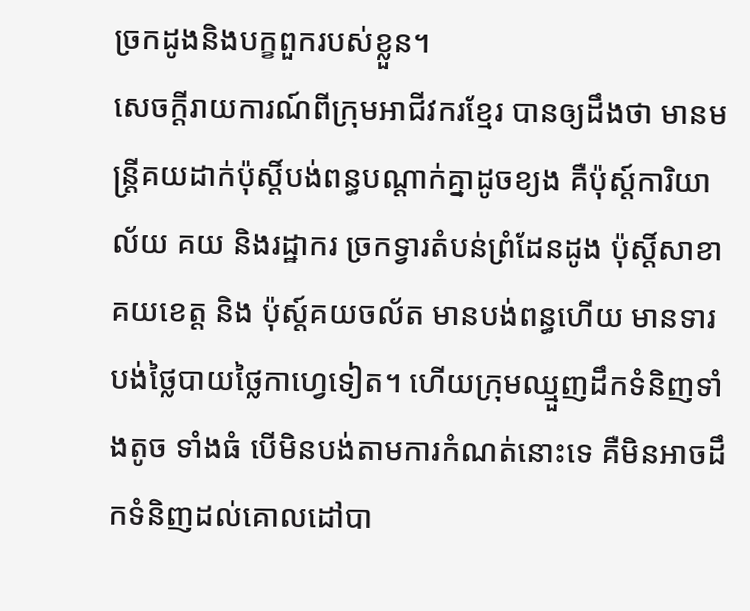ច្រកដូងនិងបក្ខពួករបស់ខ្លួន។
សេចក្តីរាយការណ៍ពីក្រុមអាជីវករខ្មែរ បានឲ្យដឹងថា មានមន្ត្រីគយដាក់ប៉ុស្តិ៍បង់ពន្ធបណ្តាក់គ្នាដូចខ្យង គឺប៉ុស្ត៍ការិយាល័យ គយ និងរដ្ឋាករ ច្រកទ្វារតំបន់ព្រំដែនដូង ប៉ុស្តិ៍សាខាគយខេត្ត និង ប៉ុស្ត៍គយចល័ត មានបង់ពន្ធហើយ មានទារបង់ថ្លៃបាយថ្លៃកាហ្វេទៀត។ ហើយក្រុមឈ្មួញដឹកទំនិញទាំងតូច ទាំងធំ បើមិនបង់តាមការកំណត់នោះទេ គឺមិនអាចដឹកទំនិញដល់គោលដៅបា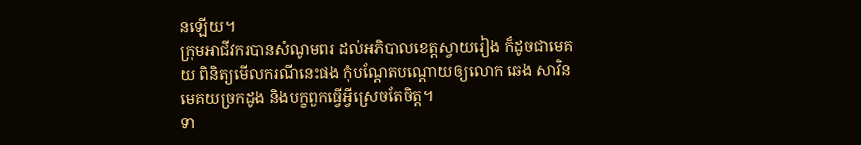នឡើយ។
ក្រុមអាជីវករបានសំណូមពរ ដល់អភិបាលខេត្តស្វាយរៀង ក៏ដូចជាមេគយ ពិនិត្យមើលករណីនេះផង កុំបណ្តែតបណ្តោយឲ្យលោក ឆេង សាវិន មេគយច្រកដូង និងបក្ខពួកធ្វើអ្វីស្រេចតែចិត្ត។
ទា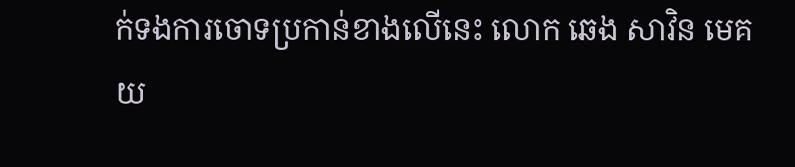ក់ទងការចោទប្រកាន់ខាងលើនេះ លោក ឆេង សាវិន មេគយ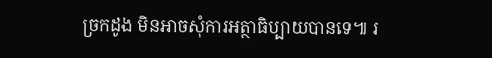ច្រកដូង មិនអាចសុំការអត្ថាធិប្បាយបានទេ៕ រ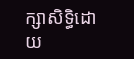ក្សាសិទ្ធិដោយ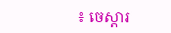៖ ចេស្តារ